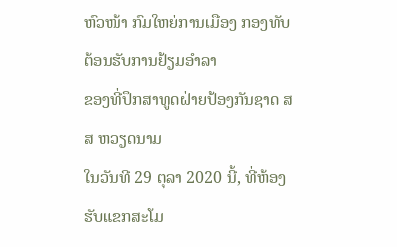ຫົວໜ້າ ກົມໃຫຍ່ການເມືອງ ກອງທັບຕ້ອນຮັບການຢ້ຽມອຳລາ
ຂອງທີ່ປຶກສາທູດຝ່າຍປ້ອງກັນຊາດ ສສ ຫວຽດນາມ
ໃນວັນທີ 29 ຕຸລາ 2020 ນີ້, ທີ່ຫ້ອງຮັບແຂກສະໂມ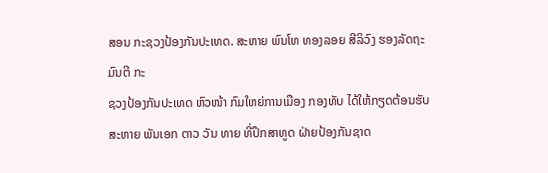ສອນ ກະຊວງປ້ອງກັນປະເທດ. ສະຫາຍ ພົນໂທ ທອງລອຍ ສີລິວົງ ຮອງລັດຖະມົນຕີ ກະ
ຊວງປ້ອງກັນປະເທດ ຫົວໜ້າ ກົມໃຫຍ່ການເມືອງ ກອງທັບ ໄດ້ໃຫ້ກຽດຕ້ອນຮັບ ສະຫາຍ ພັນເອກ ຕາວ ວັນ ທາຍ ທີ່ປຶກສາທູດ ຝ່າຍປ້ອງກັນຊາດ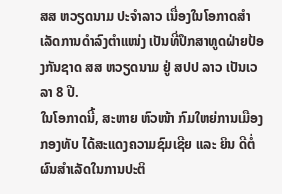ສສ ຫວຽດນາມ ປະຈໍາລາວ ເນື່ອງໃນໂອກາດສໍາເລັດການດໍາລົງຕໍາແໜ່ງ ເປັນທີ່ປຶກສາທູດຝ່າຍປ້ອງກັນຊາດ ສສ ຫວຽດນາມ ຢູ່ ສປປ ລາວ ເປັນເວ
ລາ 8 ປີ.
ໃນໂອກາດນີ້, ສະຫາຍ ຫົວໜ້າ ກົມໃຫຍ່ການເມືອງກອງທັບ ໄດ້ສະແດງຄວາມຊົມເຊີຍ ແລະ ຍິນ ດີຕໍ່ຜົນສໍາເລັດໃນການປະຕິ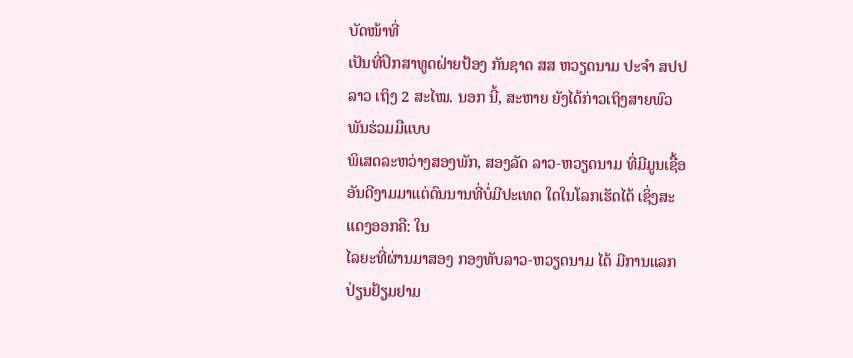ບັດໜ້າທີ່
ເປັນທີ່ປຶກສາທູດຝ່າຍປ້ອງ ກັນຊາດ ສສ ຫວຽດນາມ ປະຈຳ ສປປ ລາວ ເຖິງ 2 ສະໄໝ. ນອກ ນີ້, ສະຫາຍ ຍັງໄດ້ກ່າວເຖິງສາຍພົວພັນຮ່ວມມືແບບ
ພິເສດລະຫວ່າງສອງພັກ, ສອງລັດ ລາວ-ຫວຽດນາມ ທີ່ມີມູນເຊື້ອອັນດີງາມມາແຕ່ດົນນານທີ່ບໍ່ມີປະເທດ ໃດໃນໂລກເຮັດໄດ້ ເຊິ່ງສະແດງອອກຄື: ໃນ
ໄລຍະທີ່ຜ່ານມາສອງ ກອງທັບລາວ-ຫວຽດນາມ ໄດ້ ມີການແລກປ່ຽນຢ້ຽມຢາມ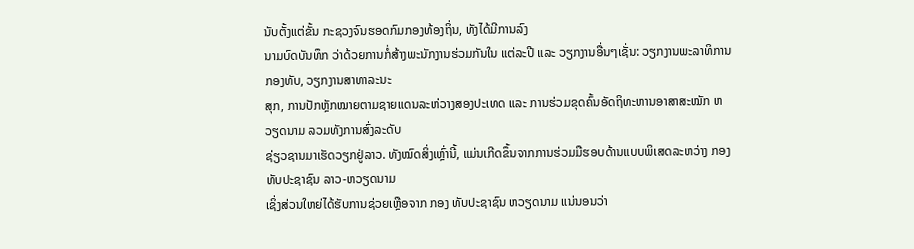ນັບຕັ້ງແຕ່ຂັ້ນ ກະຊວງຈົນຮອດກົມກອງທ້ອງຖິ່ນ, ທັງໄດ້ມີການລົງ
ນາມບົດບັນທຶກ ວ່າດ້ວຍການກໍ່ສ້າງພະນັກງານຮ່ວມກັນໃນ ແຕ່ລະປີ ແລະ ວຽກງານອື່ນໆເຊັ່ນ: ວຽກງານພະລາທິການກອງທັບ, ວຽກງານສາທາລະນະ
ສຸກ, ການປັກຫຼັກໝາຍຕາມຊາຍແດນລະຫ່ວາງສອງປະເທດ ແລະ ການຮ່ວມຂຸດຄົ້ນອັດຖິທະຫານອາສາສະໝັກ ຫວຽດນາມ ລວມທັງການສົ່ງລະດັບ
ຊ່ຽວຊານມາເຮັດວຽກຢູ່ລາວ. ທັງໝົດສິ່ງເຫຼົ່ານີ້, ແມ່ນເກີດຂຶ້ນຈາກການຮ່ວມມືຮອບດ້ານແບບພິເສດລະຫວ່າງ ກອງທັບປະຊາຊົນ ລາວ-ຫວຽດນາມ
ເຊິ່ງສ່ວນໃຫຍ່ໄດ້ຮັບການຊ່ວຍເຫຼືອຈາກ ກອງ ທັບປະຊາຊົນ ຫວຽດນາມ ແນ່ນອນວ່າ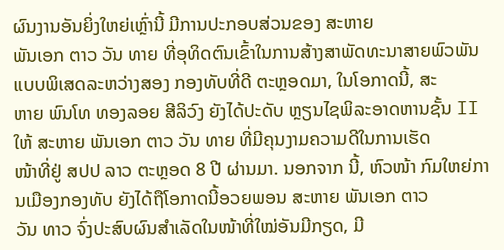ຜົນງານອັນຍິ່ງໃຫຍ່ເຫຼົ່ານີ້ ມີການປະກອບສ່ວນຂອງ ສະຫາຍ
ພັນເອກ ຕາວ ວັນ ທາຍ ທີ່ອຸທິດຕົນເຂົ້າໃນການສ້າງສາພັດທະນາສາຍພົວພັນແບບພິເສດລະຫວ່າງສອງ ກອງທັບທີ່ດີ ຕະຫຼອດມາ, ໃນໂອກາດນີ້, ສະ
ຫາຍ ພົນໂທ ທອງລອຍ ສີລິວົງ ຍັງໄດ້ປະດັບ ຫຼຽນໄຊພິລະອາດຫານຊັ້ນ II ໃຫ້ ສະຫາຍ ພັນເອກ ຕາວ ວັນ ທາຍ ທີ່ມີຄຸນງາມຄວາມດີໃນການເຮັດ
ໜ້າທີ່ຢູ່ ສປປ ລາວ ຕະຫຼອດ 8 ປີ ຜ່ານມາ. ນອກຈາກ ນີ້, ຫົວໜ້າ ກົມໃຫຍ່ການເມືອງກອງທັບ ຍັງໄດ້ຖືໂອກາດນີ້ອວຍພອນ ສະຫາຍ ພັນເອກ ຕາວ
ວັນ ທາວ ຈົ່ງປະສົບຜົນສໍາເລັດໃນໜ້າທີ່ໃໝ່ອັນມີກຽດ, ມີ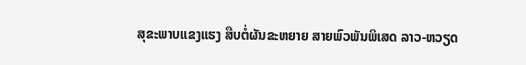ສຸຂະພາບແຂງແຮງ ສືບຕໍ່ຜັນຂະຫຍາຍ ສາຍພົວພັນພິເສດ ລາວ-ຫວຽດ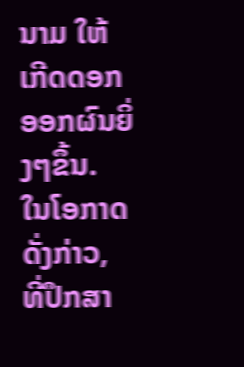ນາມ ໃຫ້ເກີດດອກ
ອອກຜົນຍິ່ງໆຂຶ້ນ.
ໃນໂອກາດດັ່ງກ່າວ, ທີ່ປຶກສາ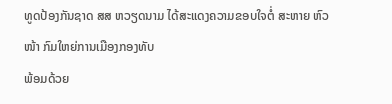ທູດປ້ອງກັນຊາດ ສສ ຫວຽດນາມ ໄດ້ສະແດງຄວາມຂອບໃຈຕໍ່ ສະຫາຍ ຫົວໜ້າ ກົມໃຫຍ່ການເມືອງກອງທັບ
ພ້ອມດ້ວຍ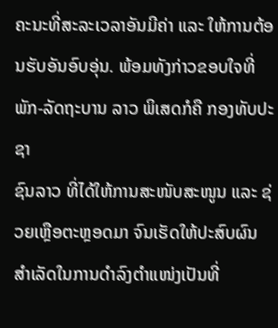ຄະນະທີ່ສະລະເວລາອັນມີຄ່າ ແລະ ໃຫ້ການຕ້ອນຮັບອັນອົບອຸ່ນ. ພ້ອມທັງກ່າວຂອບໃຈທີ່ພັກ-ລັດຖະບານ ລາວ ພິເສດກໍຄື ກອງທັບປະຊາ
ຊົນລາວ ທີ່ໄດ້ໃຫ້ການສະໜັບສະໜູນ ແລະ ຊ່ວຍເຫຼືອຕະຫຼອດມາ ຈົນເຮັດໃຫ້ປະສົບຜົນສໍາເລັດໃນການດໍາລົງຕໍາແໜ່ງເປັນທີ່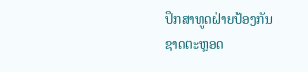ປຶກສາທູດຝ່າຍປ້ອງກັນ
ຊາດຕະຫຼອດ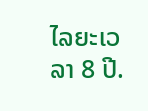ໄລຍະເວລາ 8 ປີ.